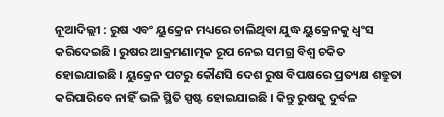ନୂଆଦିଲ୍ଲୀ : ରୁଷ ଏବଂ ୟୁକ୍ରେନ ମଧ୍ୟରେ ଚାଲିଥିବା ଯୁଦ୍ଧ ୟୁକ୍ରେନକୁ ଧ୍ୱଂସ କରିଦେଇଛି । ରୁଷର ଆକ୍ରମଣାତ୍ମକ ରୂପ ନେଇ ସମଗ୍ର ବିଶ୍ୱ ଚକିତ ହୋଇଯାଇଛି । ୟୁକ୍ରେନ ପଟରୁ କୌଣସି ଦେଶ ରୁଷ ବିପକ୍ଷରେ ପ୍ରତ୍ୟକ୍ଷ ଶତ୍ରୁତା କରିପାରିବେ ନାହିଁ ଭଳି ସ୍ଥିତି ସ୍ପଷ୍ଟ ହୋଇଯାଇଛି । କିନ୍ତୁ ରୁଷକୁ ଦୁର୍ବଳ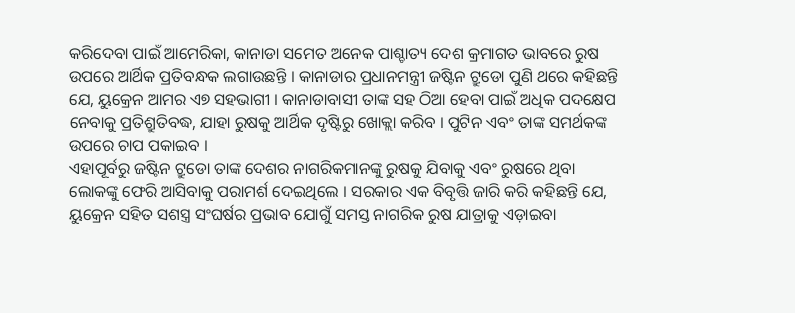କରିଦେବା ପାଇଁ ଆମେରିକା, କାନାଡା ସମେତ ଅନେକ ପାଶ୍ଚାତ୍ୟ ଦେଶ କ୍ରମାଗତ ଭାବରେ ରୁଷ ଉପରେ ଆର୍ଥିକ ପ୍ରତିବନ୍ଧକ ଲଗାଉଛନ୍ତି । କାନାଡାର ପ୍ରଧାନମନ୍ତ୍ରୀ ଜଷ୍ଟିନ ଟ୍ରୁଡୋ ପୁଣି ଥରେ କହିଛନ୍ତି ଯେ, ୟୁକ୍ରେନ ଆମର ଏ୭ ସହଭାଗୀ । କାନାଡାବାସୀ ତାଙ୍କ ସହ ଠିଆ ହେବା ପାଇଁ ଅଧିକ ପଦକ୍ଷେପ ନେବାକୁ ପ୍ରତିଶ୍ରୁତିବଦ୍ଧ, ଯାହା ରୁଷକୁ ଆର୍ଥିକ ଦୃଷ୍ଟିରୁ ଖୋକ୍ଲା କରିବ । ପୁଟିନ ଏବଂ ତାଙ୍କ ସମର୍ଥକଙ୍କ ଉପରେ ଚାପ ପକାଇବ ।
ଏହାପୂର୍ବରୁ ଜଷ୍ଟିନ ଟ୍ରୁଡୋ ତାଙ୍କ ଦେଶର ନାଗରିକମାନଙ୍କୁ ରୁଷକୁ ଯିବାକୁ ଏବଂ ରୁଷରେ ଥିବା ଲୋକଙ୍କୁ ଫେରି ଆସିବାକୁ ପରାମର୍ଶ ଦେଇଥିଲେ । ସରକାର ଏକ ବିବୃତ୍ତି ଜାରି କରି କହିଛନ୍ତି ଯେ, ୟୁକ୍ରେନ ସହିତ ସଶସ୍ତ୍ର ସଂଘର୍ଷର ପ୍ରଭାବ ଯୋଗୁଁ ସମସ୍ତ ନାଗରିକ ରୁଷ ଯାତ୍ରାକୁ ଏଡ଼ାଇବା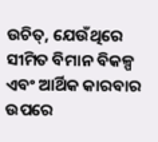ଉଚିତ୍, ଯେଉଁଥିରେ ସୀମିତ ବିମାନ ବିକଳ୍ପ ଏବଂ ଆର୍ଥିକ କାରବାର ଉପରେ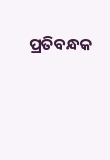ପ୍ରତିବନ୍ଧକ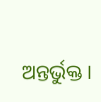ଅନ୍ତର୍ଭୁକ୍ତ ।